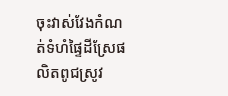ចុះវាស់វែងកំណត់ទំហំផ្ទៃដីស្រែផលិតពូជស្រូវ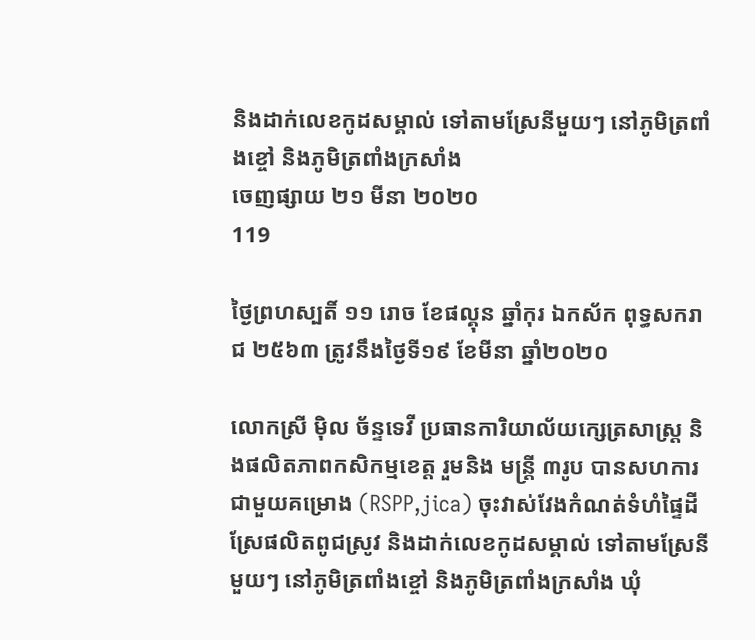និងដាក់លេខកូដសម្គាល់ ទៅតាមស្រែនីមួយៗ នៅភូមិត្រពាំងខ្ចៅ និងភូមិត្រពាំងក្រសាំង
ចេញផ្សាយ ២១ មីនា ២០២០
119

ថ្ងៃព្រហស្បតិ៍ ១១ រោច ខែផល្គុន ឆ្នាំកុរ ឯកស័ក ពុទ្ធសករាជ ២៥៦៣ ត្រូវនឹងថ្ងៃទី១៩ ខែមីនា ឆ្នាំ២០២០

លោកស្រី ម៉ិល ច័ន្ទទេវី ប្រធានការិយាល័យក្សេត្រសាស្រ្ត និងផលិតភាពកសិកម្មខេត្ត រួមនិង មន្រ្តី ៣រូប បានសហការជាមួយគម្រោង (RSPP,jica) ចុះវាស់វែងកំណត់ទំហំផ្ទៃដីស្រែផលិតពូជស្រូវ និងដាក់លេខកូដសម្គាល់ ទៅតាមស្រែនីមួយៗ នៅភូមិត្រពាំងខ្ចៅ និងភូមិត្រពាំងក្រសាំង ឃំុ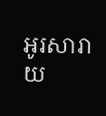អូរសារាយ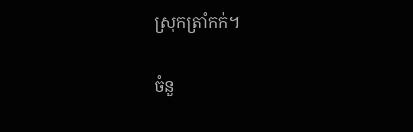ស្រុកត្រាំកក់។

ចំនួ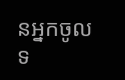នអ្នកចូលទ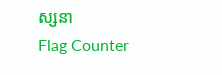ស្សនា
Flag Counter